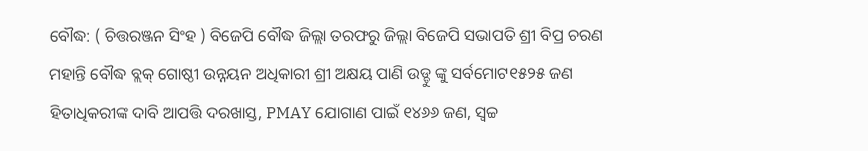ବୌଦ୍ଧ: ( ଚିତ୍ତରଞ୍ଜନ ସିଂହ ) ବିଜେପି ବୌଦ୍ଧ ଜିଲ୍ଲା ତରଫରୁ ଜିଲ୍ଲା ବିଜେପି ସଭାପତି ଶ୍ରୀ ବିପ୍ର ଚରଣ ମହାନ୍ତି ବୌଦ୍ଧ ବ୍ଲକ୍ ଗୋଷ୍ଠୀ ଉନ୍ନୟନ ଅଧିକାରୀ ଶ୍ରୀ ଅକ୍ଷୟ ପାଣି ଉଡ୍ଡୁ ଙ୍କୁ ସର୍ବମୋଟ୧୫୨୫ ଜଣ ହିତାଧିକରୀଙ୍କ ଦାବି ଆପତ୍ତି ଦରଖାସ୍ତ, PMAY ଯୋଗାଣ ପାଇଁ ୧୪୬୬ ଜଣ, ସ୍ୱଚ୍ଚ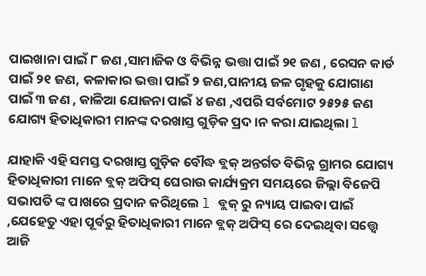ପାଇଖାନା ପାଇଁ ୮ ଜଣ ,ସାମାଜିକ ଓ ବିଭିନ୍ନ ଭତ୍ତା ପାଇଁ ୨୧ ଜଣ , ରେସନ କାର୍ଡ ପାଇଁ ୨୧ ଜଣ, କଳାକାର ଭତ୍ତା ପାଇଁ ୨ ଜଣ,ପାନୀୟ ଜଳ ଗୃହକୁ ଯୋଗାଣ ପାଇଁ ୩ ଜଣ , କାଳିଆ ଯୋଜନା ପାଇଁ ୪ ଜଣ ,ଏପରି ସର୍ବମୋଟ ୨୫୨୫ ଜଣ ଯୋଗ୍ୟ ହିତାଧିକାରୀ ମାନଙ୍କ ଦରଖାସ୍ତ ଗୁଡ଼ିକ ପ୍ରଦ।ନ କରା ଯାଇଥିଲା l

ଯାହାକି ଏହି ସମସ୍ତ ଦରଖାସ୍ତ ଗୁଡ଼ିକ ବୌଦ୍ଧ ବ୍ଲକ୍ ଅନ୍ତର୍ଗତ ବିଭିନ୍ନ ଗ୍ରାମର ଯୋଗ୍ୟ ହିତାଧିକାରୀ ମାନେ ବ୍ଲକ୍ ଅଫିସ୍ ଘେରାଉ କାର୍ଯ୍ୟକ୍ରମ ସମୟରେ ଜିଲ୍ଲା ବିଜେପି ସଭାପତି ଙ୍କ ପାଖରେ ପ୍ରଦାନ କରିଥିଲେ l ବ୍ଲକ୍ ରୁ ନ୍ୟାୟ ପାଇବା ପାଇଁ ,ଯେହେତୁ ଏହା ପୂର୍ବରୁ ହିତାଧିକାରୀ ମାନେ ବ୍ଲକ୍ ଅଫିସ୍ ରେ ଦେଇଥିବା ସତ୍ତ୍ବେ ଆଜି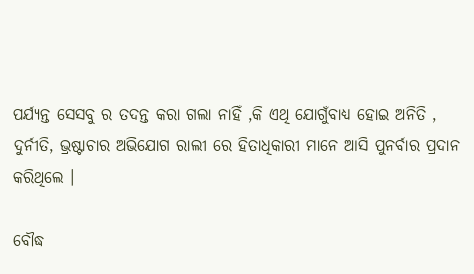ପର୍ଯ୍ୟନ୍ତ ସେସବୁ ର ତଦନ୍ତ କରା ଗଲା ନାହିଁ ,କି ଏଥି ଯୋଗୁଁବାଧ୍ୟ ହୋଇ ଅନିତି , ଦୁର୍ନୀତି, ଭ୍ରଷ୍ଟାଚାର ଅଭିଯୋଗ ରାଲୀ ରେ ହିତାଧିକାରୀ ମାନେ ଆସି ପୁନର୍ବାର ପ୍ରଦାନ କରିଥିଲେ ।

ବୌଦ୍ଧ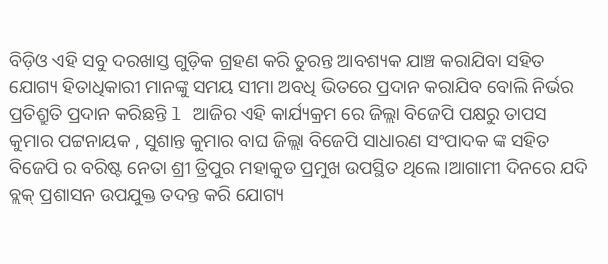ବିଡ଼ିଓ ଏହି ସବୁ ଦରଖାସ୍ତ ଗୁଡ଼ିକ ଗ୍ରହଣ କରି ତୁରନ୍ତ ଆବଶ୍ୟକ ଯାଞ୍ଚ କରାଯିବା ସହିତ ଯୋଗ୍ୟ ହିତାଧିକାରୀ ମାନଙ୍କୁ ସମୟ ସୀମା ଅବଧି ଭିତରେ ପ୍ରଦାନ କରାଯିବ ବୋଲି ନିର୍ଭର ପ୍ରତିଶ୍ରୁତି ପ୍ରଦାନ କରିଛନ୍ତି l ଆଜିର ଏହି କାର୍ଯ୍ୟକ୍ରମ ରେ ଜିଲ୍ଲା ବିଜେପି ପକ୍ଷରୁ ତାପସ କୁମାର ପଟ୍ଟନାୟକ , ସୁଶାନ୍ତ କୁମାର ବାଘ ଜିଲ୍ଲା ବିଜେପି ସାଧାରଣ ସଂପାଦକ ଙ୍କ ସହିତ ବିଜେପି ର ବରିଷ୍ଟ ନେତା ଶ୍ରୀ ତ୍ରିପୁର ମହାକୁଡ ପ୍ରମୁଖ ଉପସ୍ଥିତ ଥିଲେ ।ଆଗାମୀ ଦିନରେ ଯଦି ବ୍ଲକ୍ ପ୍ରଶାସନ ଉପଯୁକ୍ତ ତଦନ୍ତ କରି ଯୋଗ୍ୟ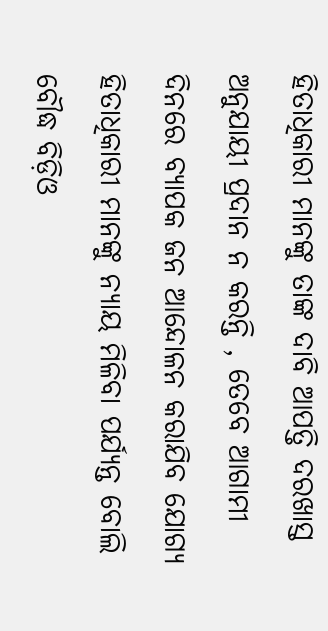ହିତାଧିକାରୀ ମାନଙ୍କୁ ତାଙ୍କ ଦାବି ଆପତ୍ତି ଦରଖାସ୍ତ ଅନୁଯାୟୀ ପ୍ରଦାନ ନ କରନ୍ତି , ତେବେ ଆଗାମୀ ଦିନରେ ବ୍ୟାପକ ଜନ ଆନ୍ଦୋଳନ କରାଯିବ ଯୋଗ୍ୟ ହିତାଧିକାରୀ ମାନଙ୍କୁ ନ୍ୟାୟ ମିଳିବା ପର୍ଯ୍ୟନ୍ତ ବୋଲି ବୌଦ୍ଧ ବିଡ଼ିଓ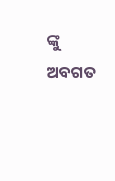ଙ୍କୁ ଅବଗତ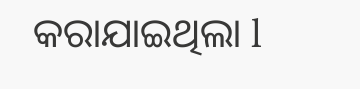କରାଯାଇଥିଲା l